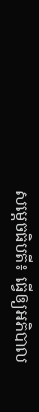សម្តេចធិបតី៖ ធ្វើឲ្យអភិបាល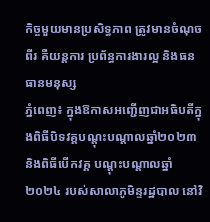កិច្ចមួយមានប្រសិទ្ធភាព ត្រូវមានចំណុចពីរ គឺយន្តការ ប្រព័ន្ធការងារល្អ និងធនធានមនុស្ស
ភ្នំពេញ៖ ក្នុងឱកាសអញ្ជើញជាអធិបតីក្នុងពិធីបិទវគ្គបណ្តុះបណ្ដាលឆ្នាំ២០២៣ និងពិធីបើកវគ្គ បណ្តុះបណ្តាលឆ្នាំ២០២៤ របស់សាលាភូមិន្ទរដ្ឋបាល នៅវិ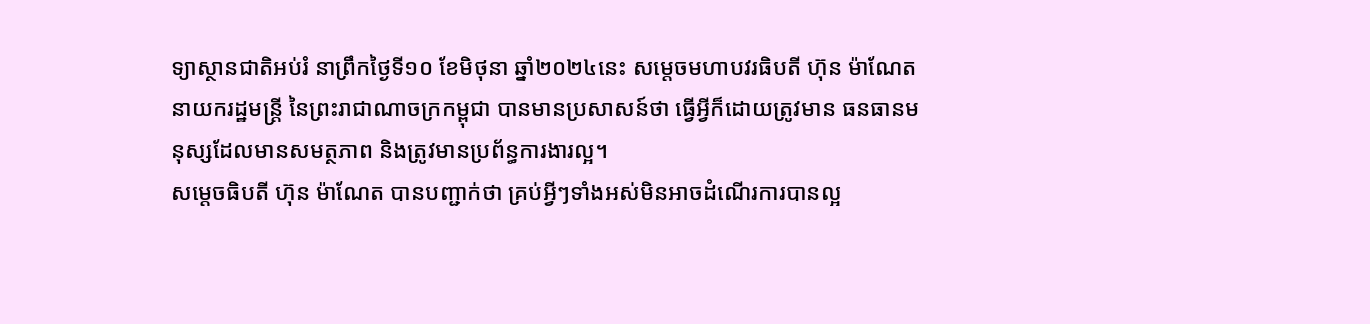ទ្យាស្ថានជាតិអប់រំ នាព្រឹកថ្ងៃទី១០ ខែមិថុនា ឆ្នាំ២០២៤នេះ សម្តេចមហាបវរធិបតី ហ៊ុន ម៉ាណែត នាយករដ្ឋមន្ត្រី នៃព្រះរាជាណាចក្រកម្ពុជា បានមានប្រសាសន៍ថា ធ្វើអ្វីក៏ដោយត្រូវមាន ធនធានមនុស្សដែលមានសមត្ថភាព និងត្រូវមានប្រព័ន្ធការងារល្អ។
សម្តេចធិបតី ហ៊ុន ម៉ាណែត បានបញ្ជាក់ថា គ្រប់អ្វីៗទាំងអស់មិនអាចដំណើរការបានល្អ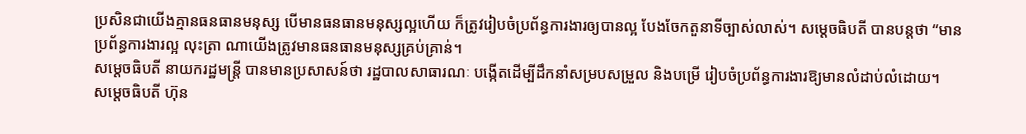ប្រសិនជាយើងគ្មានធនធានមនុស្ស បើមានធនធានមនុស្សល្អហើយ ក៏ត្រូវរៀបចំប្រព័ន្ធការងារឲ្យបានល្អ បែងចែកតួនាទីច្បាស់លាស់។ សម្តេចធិបតី បានបន្តថា “មានប្រព័ន្ធការងារល្អ លុះត្រា ណាយើងត្រូវមានធនធានមនុស្សគ្រប់គ្រាន់។
សម្តេចធិបតី នាយករដ្ឋមន្ត្រី បានមានប្រសាសន៍ថា រដ្ឋបាលសាធារណៈ បង្កើតដើម្បីដឹកនាំសម្របសម្រួល និងបម្រើ រៀបចំប្រព័ន្ធការងារឱ្យមានលំដាប់លំដោយ។
សម្តេចធិបតី ហ៊ុន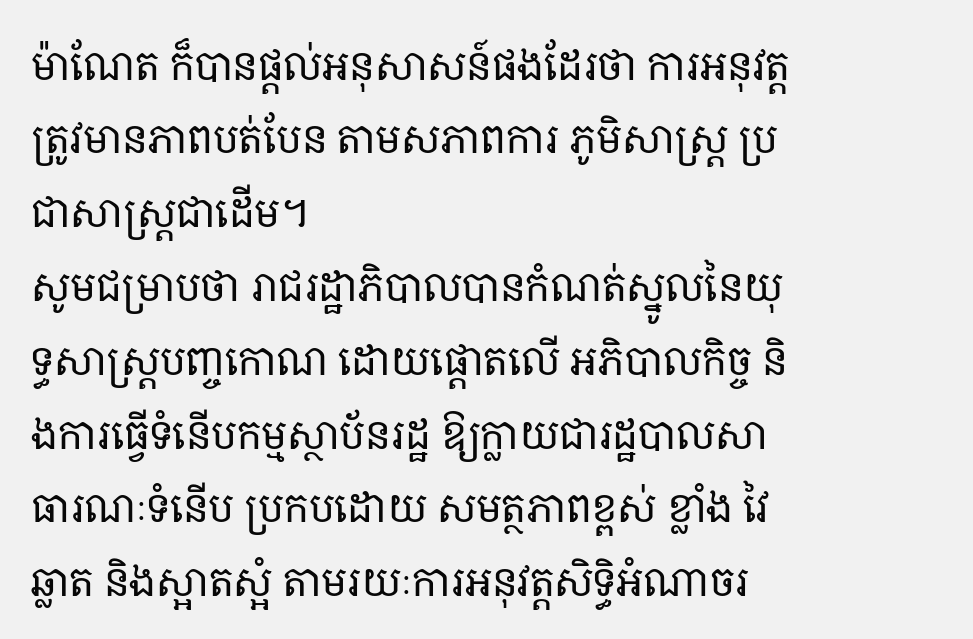ម៉ាណែត ក៏បានផ្តល់អនុសាសន៍ផងដែរថា ការអនុវត្តត្រូវមានភាពបត់បែន តាមសភាពការ ភូមិសាស្រ្ត ប្រជាសាស្រ្តជាដើម។
សូមជម្រាបថា រាជរដ្ឋាភិបាលបានកំណត់ស្នូលនៃយុទ្ធសាស្ត្របញ្ចកោណ ដោយផ្ដោតលើ អភិបាលកិច្ច និងការធ្វើទំនើបកម្មស្ថាប័នរដ្ឋ ឱ្យក្លាយជារដ្ឋបាលសាធារណៈទំនើប ប្រកបដោយ សមត្ថភាពខ្ពស់ ខ្លាំង វៃឆ្លាត និងស្អាតស្អំ តាមរយៈការអនុវត្តសិទ្ធិអំណាចរ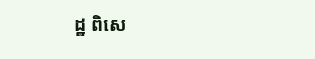ដ្ឋ ពិសេ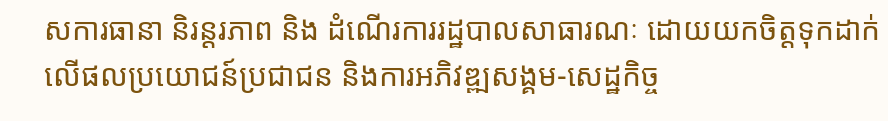សការធានា និរន្តរភាព និង ដំណើរការរដ្ឋបាលសាធារណៈ ដោយយកចិត្តទុកដាក់លើផលប្រយោជន៍ប្រជាជន និងការអភិវឌ្ឍសង្គម-សេដ្ឋកិច្ច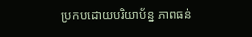ប្រកបដោយបរិយាប័ន្ន ភាពធន់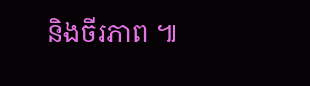និងចីរភាព ៕